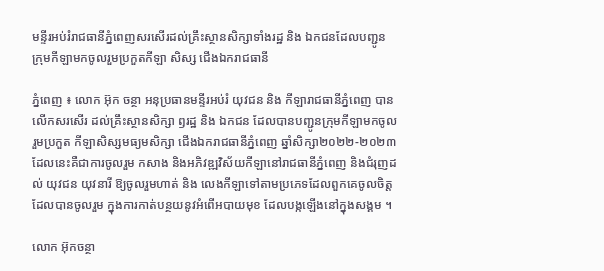មន្ទីរអប់រំរាជធានីភ្នំពេញសរសើរដល់គ្រឹះស្ថានសិក្សាទាំងរដ្ឋ និង ឯកជនដែលបញ្ជូន ក្រុមកីឡាមកចូលរួមប្រកួតកីឡា សិស្ស ជើងឯករាជធានី

ភ្នំពេញ ៖ លោក អ៊ុក ចន្ថា អនុប្រធានមន្ទីរអប់រំ យុវជន និង កីឡារាជធានីភ្នំពេញ បានលើកសរសើរ ដល់គ្រឹះស្ថានសិក្សា ឭរដ្ឋ និង ឯកជន ដែលបានបញ្ជូនក្រុមកីឡាមកចូលរួមប្រកួត កីឡាសិស្សមធ្យមសិក្សា ជើងឯករាជធានីភ្នំពេញ ឆ្នាំសិក្សា២០២២-២០២៣ ដែលនេះគឺជាការចូលរួម កសាង និងអភិវឌ្ឍវិស័យកីឡានៅរាជធានីភ្នំពេញ និងជំរុញដល់ យុវជន យុវនារី ឱ្យចូលរួមហាត់ និង លេងកីឡាទៅតាមប្រភេទដែលពួកគេចូលចិត្ត ដែលបានចូលរួម ក្នុងការកាត់បន្ថយនូវអំពើអបាយមុខ ដែលបង្កឡើងនៅក្នុងសង្គម ។

លោក អ៊ុកចន្ថា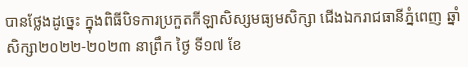បានថ្លែងដូច្នេះ ក្នុងពិធីបិទការប្រកួតកីឡាសិស្សមធ្យមសិក្សា ជើងឯករាជធានីភ្នំពេញ ឆ្នាំសិក្សា២០២២-២០២៣ នាព្រឹក ថ្ងៃ ទី១៧ ខែ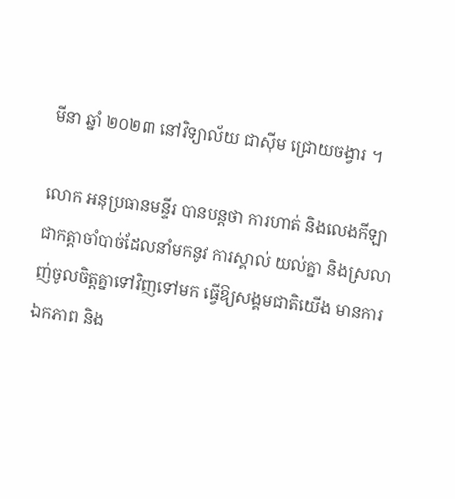មីនា ឆ្នាំ ២០២៣ នៅវិទ្យាល័យ ជាស៊ីម ជ្រោយចង្វារ ។

លោក អនុប្រធានមន្ទីរ បានបន្ដថា ការហាត់ និងលេងកីឡា ជាកត្តាចាំបាច់ដែលនាំមកនូវ ការស្គាល់ យល់គ្នា និងស្រលាញ់ចូលចិត្តគ្នាទៅវិញទៅមក ធ្វើឱ្យសង្គមជាតិយើង មានការឯកភាព និង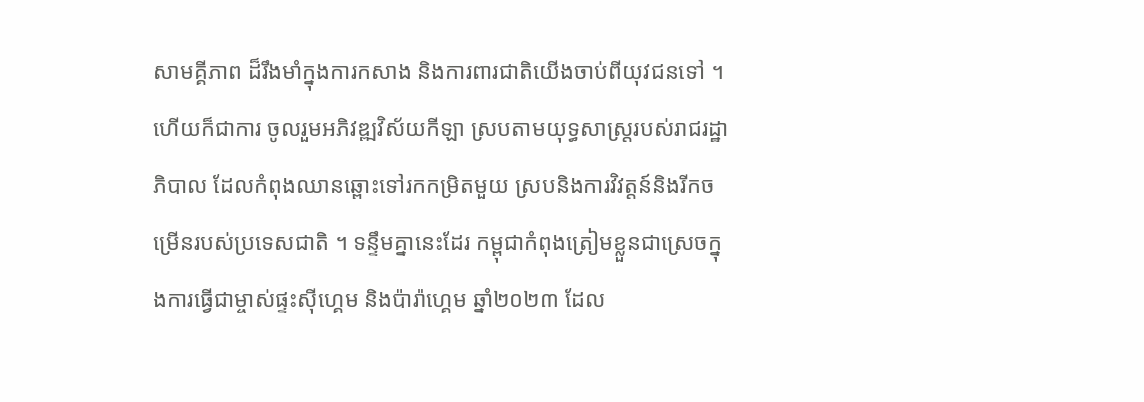សាមគ្គីភាព ដ៏រឹងមាំក្នុងការកសាង និងការពារជាតិយើងចាប់ពីយុវជនទៅ ។ ហើយក៏ជាការ ចូលរួមអភិវឌ្ឍវិស័យកីឡា ស្របតាមយុទ្ធសាស្ត្ររបស់រាជរដ្ឋាភិបាល ដែលកំពុងឈានឆ្ពោះទៅរកកម្រិតមួយ ស្របនិងការវិវត្តន៍និងរីកចម្រើនរបស់ប្រទេសជាតិ ។ ទន្ទឹមគ្នានេះដែរ កម្ពុជាកំពុងត្រៀមខ្លួនជាស្រេចក្នុងការធ្វើជាម្ចាស់ផ្ទះស៊ីហ្គេម និងប៉ារ៉ាហ្គេម ឆ្នាំ២០២៣ ដែល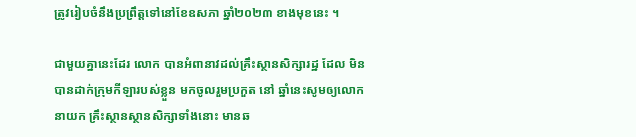ត្រូវរៀបចំនឹងប្រព្រឹត្តទៅនៅខែឧសភា ឆ្នាំ២០២៣ ខាងមុខនេះ ។

ជាមួយគ្នានេះដែរ លោក បានអំពានាវដល់គ្រឹះស្ថានសិក្សារដ្ឋ ដែល មិនបានដាក់ក្រុមកីឡារបស់ខ្លួន មកចូលរួមប្រកួត នៅ ឆ្នាំនេះសូមឲ្យលោកនាយក គ្រឹះស្ថានស្ថានសិក្សាទាំងនោះ មានឆ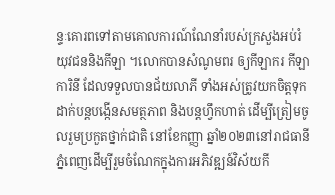ន្ទៈគោរពទៅតាមគោលការណ៍ណែនាំរបស់ក្រសួងអប់រំយុវជននិងកីឡា ។លោកបានសំណូមពរ ឲ្យកីឡាករ កីឡាការិនី ដែលទទួលបានជ័យលាភី ទាំងអស់ត្រូវយកចិត្តទុកដាក់បន្តបង្កើនសមត្ថភាព និងបន្តហ្វឹកហាត់ ដើម្បីត្រៀមចូលរួមប្រកួតថ្នាក់ជាតិ នៅខែកញ្ញា ឆ្នាំ២០២៣នៅរាជធានីភ្នំពេញដើម្បីរួមចំណែកក្នុងការអភិវឌ្ឍន៍វិស័យកី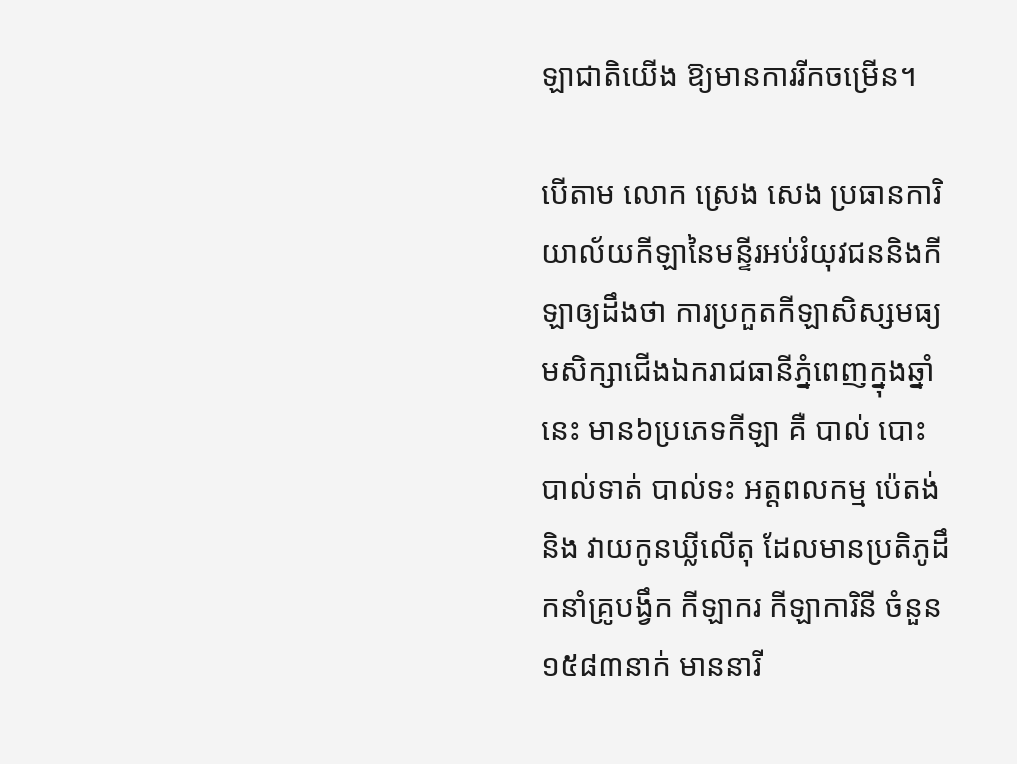ឡាជាតិយើង ឱ្យមានការរីកចម្រើន។

បើតាម លោក ស្រេង សេង ប្រធានការិយាល័យកីឡានៃមន្ទីរអប់រំយុវជននិងកីឡាឲ្យដឹងថា ការប្រកួតកីឡាសិស្សមធ្យមសិក្សាជើងឯករាជធានីភ្នំពេញក្នុងឆ្នាំនេះ មាន៦ប្រភេទកីឡា គឺ បាល់ បោះ បាល់ទាត់ បាល់ទះ អត្តពលកម្ម ប៉េតង់ និង វាយកូនឃ្លីលើតុ ដែលមានប្រតិភូដឹកនាំគ្រូបង្វឹក កីឡាករ កីឡាការិនី ចំនួន១៥៨៣នាក់ មាននារី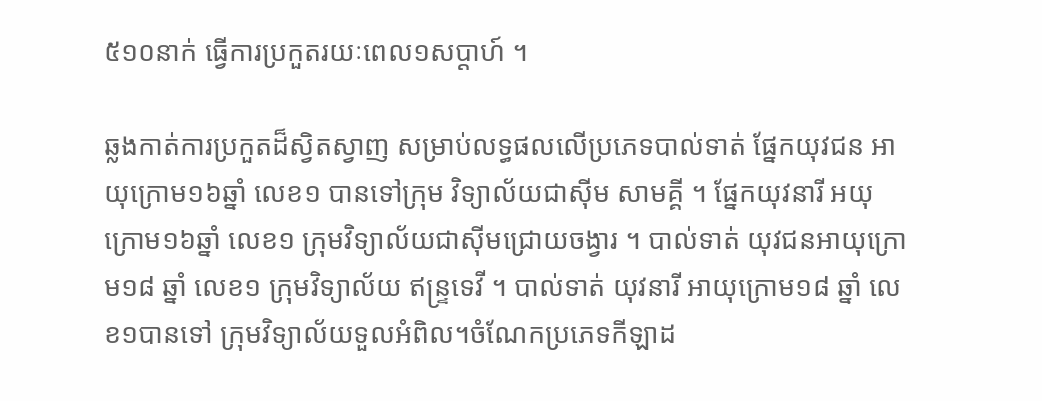៥១០នាក់ ធ្វើការប្រកួតរយៈពេល១សប្ដាហ៍ ។

ឆ្លងកាត់ការប្រកួតដ៏ស្វិតស្វាញ សម្រាប់លទ្ធផលលើប្រភេទបាល់ទាត់ ផ្នែកយុវជន អាយុក្រោម១៦ឆ្នាំ លេខ១ បានទៅក្រុម វិទ្យាល័យជាស៊ីម សាមគ្គី ។ ផ្នែកយុវនារី អយុក្រោម១៦ឆ្នាំ លេខ១ ក្រុមវិទ្យាល័យជាស៊ីមជ្រោយចង្វារ ។ បាល់ទាត់ យុវជនអាយុក្រោម១៨ ឆ្នាំ លេខ១ ក្រុមវិទ្យាល័យ ឥន្ទ្រទេវី ។ បាល់ទាត់ យុវនារី អាយុក្រោម១៨ ឆ្នាំ លេខ១បានទៅ ក្រុមវិទ្យាល័យទួលអំពិល។ចំណែកប្រភេទកីឡាដ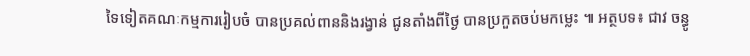ទៃទៀតគណៈកម្មការរៀបចំ បានប្រគល់ពាននិងរង្វាន់ ជូនតាំងពីថ្ងៃ បានប្រកួតចប់មកម្លេះ ៕ អត្ថបទ៖ ជាវ ចន្ធូ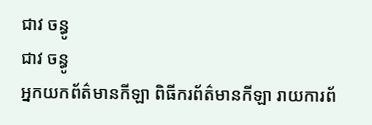ជាវ ចន្ធូ
ជាវ ចន្ធូ
អ្នកយកព័ត៌មានកីឡា ពិធីករព័ត៌មានកីឡា រាយការព័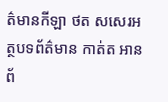ត៌មានកីឡា ថត សសេរអត្ថបទព័ត៌មាន កាត់ត អានព័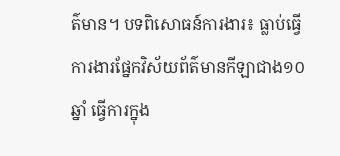ត៌មាន។ បទពិសោធន៍ការងារ៖ ធ្លាប់ធ្វើការងារផ្នែកវិស័យព័ត៌មានកីឡាជាង១០ឆ្នាំ ធ្វើការក្នុង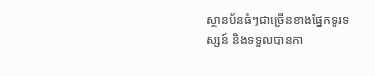ស្ថានប័នធំៗជាច្រើនខាងផ្នែកទូរទស្សន៍ និងទទួលបានកា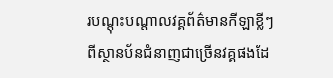របណ្តុះបណ្តាលវគ្គព័ត៌មានកីឡាខ្លីៗពីស្ថានប័នជំនាញជាច្រើនវគ្គផងដែ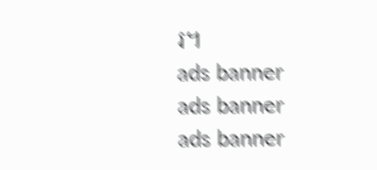រ។
ads banner
ads banner
ads banner